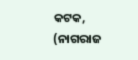କଟକ, (ନାଗରାଜ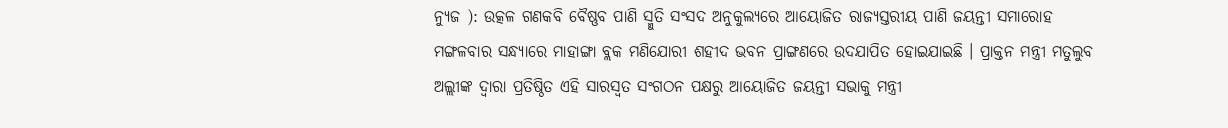ନ୍ୟୁଜ ): ଉତ୍କଳ ଗଣକବି ବୈଷ୍ଣବ ପାଣି ସ୍ମୁତି ସଂସଦ ଅନୁକୁଲ୍ୟରେ ଆୟୋଜିତ ରାଜ୍ୟସ୍ତରୀୟ ପାଣି ଜୟନ୍ତୀ ସମାରୋହ ମଙ୍ଗଳବାର ସନ୍ଧ୍ୟାରେ ମାହାଙ୍ଗା ବ୍ଲକ ମଣିଯୋରୀ ଶହୀଦ ଭବନ ପ୍ରାଙ୍ଗଣରେ ଉଦଯାପିତ ହୋଇଯାଇଛି । ପ୍ରାକ୍ତନ ମନ୍ତ୍ରୀ ମତୁଲୁବ ଅଲ୍ଲୀଙ୍କ ଦ୍ୱାରା ପ୍ରତିଷ୍ଠିତ ଏହି ସାରସ୍ୱତ ସଂଗଠନ ପକ୍ଷରୁ ଆୟୋଜିତ ଜୟନ୍ତୀ ସଭାକୁ ମନ୍ତ୍ରୀ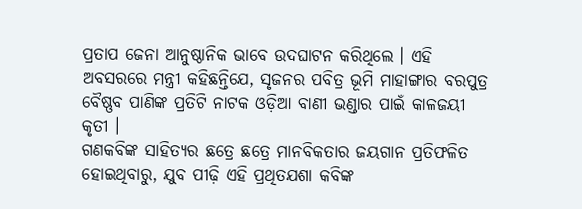ପ୍ରତାପ ଜେନା ଆନୁଷ୍ଠାନିକ ଭାବେ ଉଦଘାଟନ କରିଥିଲେ । ଏହି ଅବସରରେ ମନ୍ତ୍ରୀ କହିଛନ୍ତିଯେ, ସୃଜନର ପବିତ୍ର ଭୂମି ମାହାଙ୍ଗାର ବରପୁତ୍ର ବୈଷ୍ଣବ ପାଣିଙ୍କ ପ୍ରତିଟି ନାଟକ ଓଡ଼ିଆ ବାଣୀ ଭଣ୍ଡାର ପାଇଁ କାଳଜୟୀ କୃତୀ ।
ଗଣକବିଙ୍କ ସାହିତ୍ୟର ଛତ୍ରେ ଛତ୍ରେ ମାନବିକତାର ଜୟଗାନ ପ୍ରତିଫଳିତ ହୋଇଥିବାରୁ, ଯୁବ ପୀଢ଼ି ଏହି ପ୍ରଥିତଯଶା କବିଙ୍କ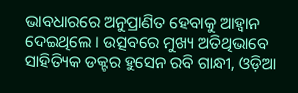ଭାବଧାରରେ ଅନୁପ୍ରାଣିତ ହେବାକୁ ଆହ୍ୱାନ ଦେଇଥିଲେ । ଉତ୍ସବରେ ମୁଖ୍ୟ ଅତିଥିଭାବେ ସାହିତ୍ୟିକ ଡକ୍ଟର ହୁସେନ ରବି ଗାନ୍ଧୀ, ଓଡ଼ିଆ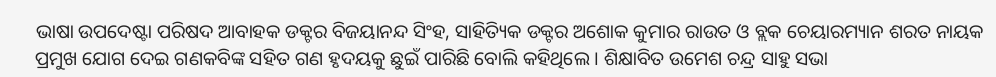ଭାଷା ଉପଦେଷ୍ଟା ପରିଷଦ ଆବାହକ ଡକ୍ଟର ବିଜୟାନନ୍ଦ ସିଂହ, ସାହିତ୍ୟିକ ଡକ୍ଟର ଅଶୋକ କୁମାର ରାଉତ ଓ ବ୍ଲକ ଚେୟାରମ୍ୟାନ ଶରତ ନାୟକ ପ୍ରମୁଖ ଯୋଗ ଦେଇ ଗଣକବିଙ୍କ ସହିତ ଗଣ ହୃଦୟକୁ ଛୁଇଁ ପାରିଛି ବୋଲି କହିଥିଲେ । ଶିକ୍ଷାବିତ ଉମେଶ ଚନ୍ଦ୍ର ସାହୁ ସଭା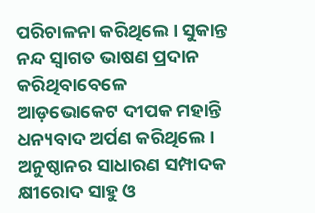ପରିଚାଳନା କରିଥିଲେ । ସୁକାନ୍ତ ନନ୍ଦ ସ୍ୱାଗତ ଭାଷଣ ପ୍ରଦାନ କରିଥିବାବେଳେ ଆଡ଼ଭୋକେଟ ଦୀପକ ମହାନ୍ତି ଧନ୍ୟବାଦ ଅର୍ପଣ କରିଥିଲେ । ଅନୁଷ୍ଠାନର ସାଧାରଣ ସମ୍ପାଦକ କ୍ଷୀରୋଦ ସାହୁ ଓ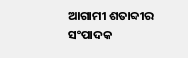ଆଗାମୀ ଶତାବ୍ଦୀର ସଂପାଦକ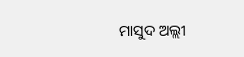ମାସୁଦ ଅଲ୍ଲୀ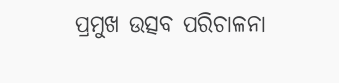ପ୍ରମୁଖ ଉତ୍ସବ ପରିଚାଳନା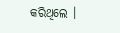କରିଥିଲେ ।